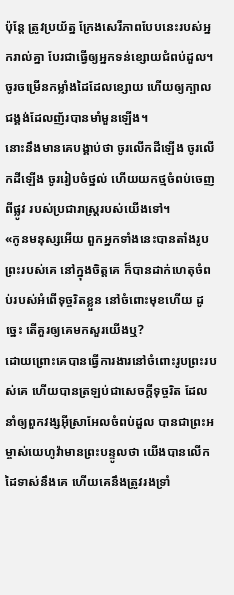ប៉ុន្តែ ត្រូវប្រយ័ត្ន ក្រែងសេរីភាពបែបនេះរបស់អ្នករាល់គ្នា បែរជាធ្វើឲ្យអ្នកទន់ខ្សោយជំពប់ដួល។
ចូរចម្រើនកម្លាំងដៃដែលខ្សោយ ហើយឲ្យក្បាលជង្គង់ដែលញ័របានមាំមួនឡើង។
នោះនឹងមានគេបង្គាប់ថា ចូរលើកដីឡើង ចូរលើកដីឡើង ចូររៀបចំថ្នល់ ហើយយកថ្មចំពប់ចេញពីផ្លូវ របស់ប្រជារាស្ត្ររបស់យើងទៅ។
«កូនមនុស្សអើយ ពួកអ្នកទាំងនេះបានតាំងរូបព្រះរបស់គេ នៅក្នុងចិត្តគេ ក៏បានដាក់ហេតុចំពប់របស់អំពើទុច្ចរិតខ្លួន នៅចំពោះមុខហើយ ដូច្នេះ តើគួរឲ្យគេមកសួរយើងឬ?
ដោយព្រោះគេបានធ្វើការងារនៅចំពោះរូបព្រះរបស់គេ ហើយបានត្រឡប់ជាសេចក្ដីទុច្ចរិត ដែលនាំឲ្យពួកវង្សអ៊ីស្រាអែលចំពប់ដួល បានជាព្រះអម្ចាស់យេហូវ៉ាមានព្រះបន្ទូលថា យើងបានលើកដៃទាស់នឹងគេ ហើយគេនឹងត្រូវរងទ្រាំ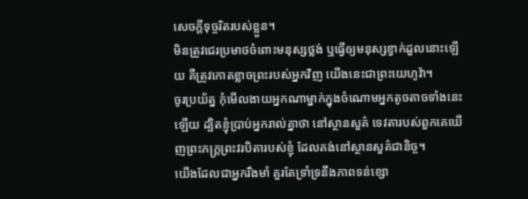សេចក្ដីទុច្ចរិតរបស់ខ្លួន។
មិនត្រូវជេរប្រមាថចំពោះមនុស្សថ្លង់ ឬធ្វើឲ្យមនុស្សខ្វាក់ដួលនោះឡើយ គឺត្រូវកោតខ្លាចព្រះរបស់អ្នកវិញ យើងនេះជាព្រះយេហូវ៉ា។
ចូរប្រយ័ត្ន កុំមើលងាយអ្នកណាម្នាក់ក្នុងចំណោមអ្នកតូចតាចទាំងនេះឡើយ ដ្បិតខ្ញុំប្រាប់អ្នករាល់គ្នាថា នៅស្ថានសួគ៌ ទេវតារបស់ពួកគេឃើញព្រះភក្ត្រព្រះវរបិតារបស់ខ្ញុំ ដែលគង់នៅស្ថានសួគ៌ជានិច្ច។
យើងដែលជាអ្នករឹងមាំ គួរតែទ្រាំទ្រនឹងភាពទន់ខ្សោ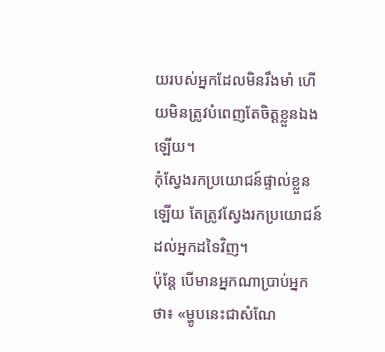យរបស់អ្នកដែលមិនរឹងមាំ ហើយមិនត្រូវបំពេញតែចិត្តខ្លួនឯងឡើយ។
កុំស្វែងរកប្រយោជន៍ផ្ទាល់ខ្លួនឡើយ តែត្រូវស្វែងរកប្រយោជន៍ដល់អ្នកដទៃវិញ។
ប៉ុន្តែ បើមានអ្នកណាប្រាប់អ្នកថា៖ «ម្ហូបនេះជាសំណែ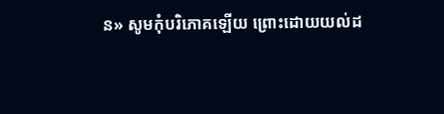ន» សូមកុំបរិភោគឡើយ ព្រោះដោយយល់ដ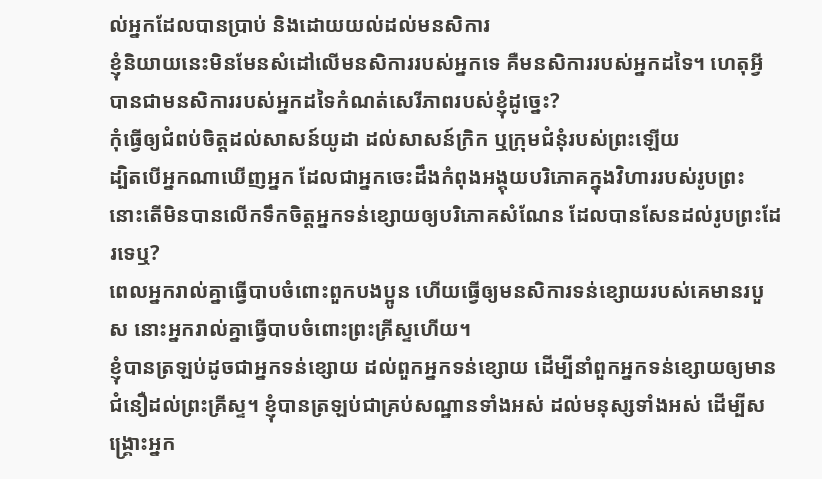ល់អ្នកដែលបានប្រាប់ និងដោយយល់ដល់មនសិការ
ខ្ញុំនិយាយនេះមិនមែនសំដៅលើមនសិការរបស់អ្នកទេ គឺមនសិការរបស់អ្នកដទៃ។ ហេតុអ្វីបានជាមនសិការរបស់អ្នកដទៃកំណត់សេរីភាពរបស់ខ្ញុំដូច្នេះ?
កុំធ្វើឲ្យជំពប់ចិត្តដល់សាសន៍យូដា ដល់សាសន៍ក្រិក ឬក្រុមជំនុំរបស់ព្រះឡើយ
ដ្បិតបើអ្នកណាឃើញអ្នក ដែលជាអ្នកចេះដឹងកំពុងអង្គុយបរិភោគក្នុងវិហាររបស់រូបព្រះ នោះតើមិនបានលើកទឹកចិត្តអ្នកទន់ខ្សោយឲ្យបរិភោគសំណែន ដែលបានសែនដល់រូបព្រះដែរទេឬ?
ពេលអ្នករាល់គ្នាធ្វើបាបចំពោះពួកបងប្អូន ហើយធ្វើឲ្យមនសិការទន់ខ្សោយរបស់គេមានរបួស នោះអ្នករាល់គ្នាធ្វើបាបចំពោះព្រះគ្រីស្ទហើយ។
ខ្ញុំបានត្រឡប់ដូចជាអ្នកទន់ខ្សោយ ដល់ពួកអ្នកទន់ខ្សោយ ដើម្បីនាំពួកអ្នកទន់ខ្សោយឲ្យមានជំនឿដល់ព្រះគ្រីស្ទ។ ខ្ញុំបានត្រឡប់ជាគ្រប់សណ្ឋានទាំងអស់ ដល់មនុស្សទាំងអស់ ដើម្បីសង្គ្រោះអ្នក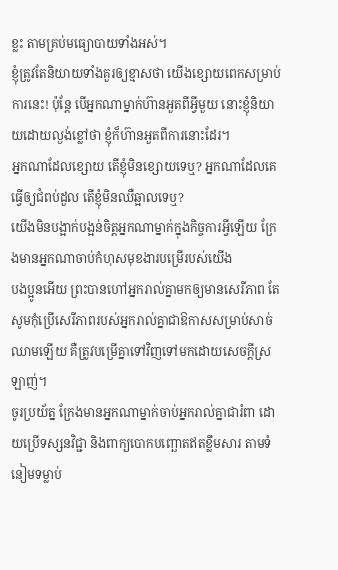ខ្លះ តាមគ្រប់មធ្យោបាយទាំងអស់។
ខ្ញុំត្រូវតែនិយាយទាំងគួរឲ្យខ្មាសថា យើងខ្សោយពេកសម្រាប់ការនេះ! ប៉ុន្តែ បើអ្នកណាម្នាក់ហ៊ានអួតពីអ្វីមួយ នោះខ្ញុំនិយាយដោយល្ងង់ខ្លៅថា ខ្ញុំក៏ហ៊ានអួតពីការនោះដែរ។
អ្នកណាដែលខ្សោយ តើខ្ញុំមិនខ្សោយទេឬ? អ្នកណាដែលគេធ្វើឲ្យជំពប់ដួល តើខ្ញុំមិនឈឺឆ្អាលទេឬ?
យើងមិនបង្អាក់បង្អន់ចិត្តអ្នកណាម្នាក់ក្នុងកិច្ចការអ្វីឡើយ ក្រែងមានអ្នកណាចាប់កំហុសមុខងារបម្រើរបស់យើង
បងប្អូនអើយ ព្រះបានហៅអ្នករាល់គ្នាមកឲ្យមានសេរីភាព តែសូមកុំប្រើសេរីភាពរបស់អ្នករាល់គ្នាជាឱកាសសម្រាប់សាច់ឈាមឡើយ គឺត្រូវបម្រើគ្នាទៅវិញទៅមកដោយសេចក្ដីស្រឡាញ់។
ចូរប្រយ័ត្ន ក្រែងមានអ្នកណាម្នាក់ចាប់អ្នករាល់គ្នាជារំពា ដោយប្រើទស្សនវិជ្ជា និងពាក្យបោកបញ្ឆោតឥតខ្លឹមសារ តាមទំនៀមទម្លាប់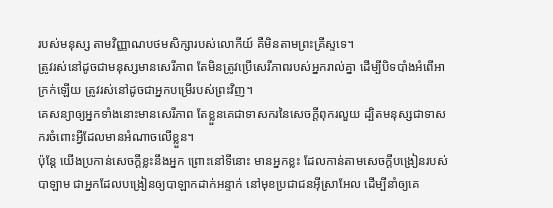របស់មនុស្ស តាមវិញ្ញាណបថមសិក្សារបស់លោកីយ៍ គឺមិនតាមព្រះគ្រីស្ទទេ។
ត្រូវរស់នៅដូចជាមនុស្សមានសេរីភាព តែមិនត្រូវប្រើសេរីភាពរបស់អ្នករាល់គ្នា ដើម្បីបិទបាំងអំពើអាក្រក់ឡើយ ត្រូវរស់នៅដូចជាអ្នកបម្រើរបស់ព្រះវិញ។
គេសន្យាឲ្យអ្នកទាំងនោះមានសេរីភាព តែខ្លួនគេជាទាសករនៃសេចក្ដីពុករលួយ ដ្បិតមនុស្សជាទាសករចំពោះអ្វីដែលមានអំណាចលើខ្លួន។
ប៉ុន្តែ យើងប្រកាន់សេចក្ដីខ្លះនឹងអ្នក ព្រោះនៅទីនោះ មានអ្នកខ្លះ ដែលកាន់តាមសេចក្ដីបង្រៀនរបស់បាឡាម ជាអ្នកដែលបង្រៀនឲ្យបាឡាកដាក់អន្ទាក់ នៅមុខប្រជាជនអ៊ីស្រាអែល ដើម្បីនាំឲ្យគេ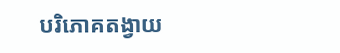បរិភោគតង្វាយ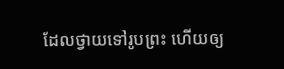ដែលថ្វាយទៅរូបព្រះ ហើយឲ្យ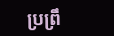ប្រព្រឹ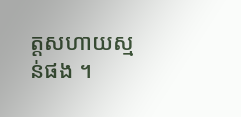ត្តសហាយស្មន់ផង ។